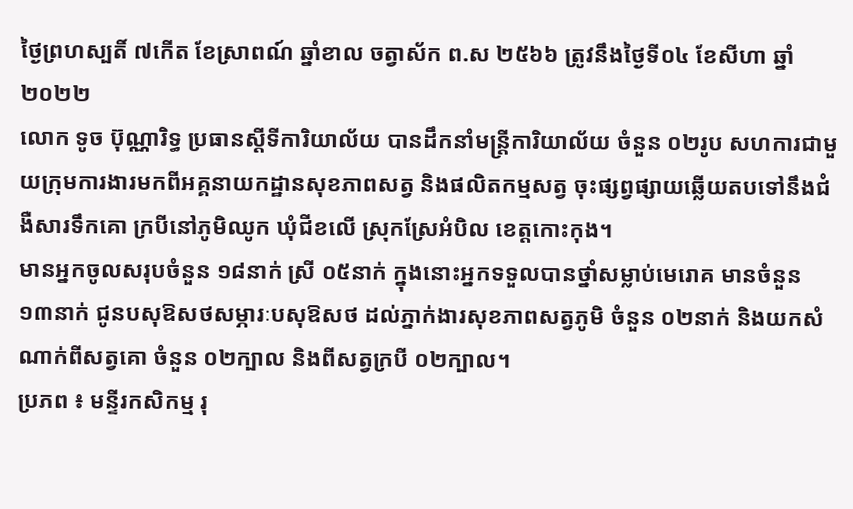ថ្ងៃព្រហស្បតិ៍ ៧កើត ខែស្រាពណ៍ ឆ្នាំខាល ចត្វាស័ក ព.ស ២៥៦៦ ត្រូវនឹងថ្ងៃទី០៤ ខែសីហា ឆ្នាំ២០២២
លោក ទូច ប៊ុណ្ណារិទ្ធ ប្រធានស្ដីទីការិយាល័យ បានដឹកនាំមន្ត្រីការិយាល័យ ចំនួន ០២រូប សហការជាមួយក្រុមការងារមកពីអគ្គនាយកដ្ឋានសុខភាពសត្វ និងផលិតកម្មសត្វ ចុះផ្សព្វផ្សាយឆ្លើយតបទៅនឹងជំងឺសារទឹកគោ ក្របីនៅភូមិឈូក ឃុំជីខលើ ស្រុកស្រែអំបិល ខេត្តកោះកុង។
មានអ្នកចូលសរុបចំនួន ១៨នាក់ ស្រី ០៥នាក់ ក្នុងនោះអ្នកទទួលបានថ្នាំសម្លាប់មេរោគ មានចំនួន ១៣នាក់ ជូនបសុឱសថសម្ភារៈបសុឱសថ ដល់ភ្នាក់ងារសុខភាពសត្វភូមិ ចំនួន ០២នាក់ និងយកសំណាក់ពីសត្វគោ ចំនួន ០២ក្បាល និងពីសត្វក្របី ០២ក្បាល។
ប្រភព ៖ មន្ទីរកសិកម្ម រុ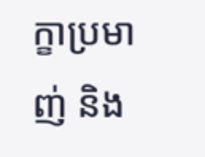ក្ខាប្រមាញ់ និង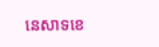នេសាទខេ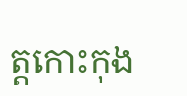ត្តកោះកុង